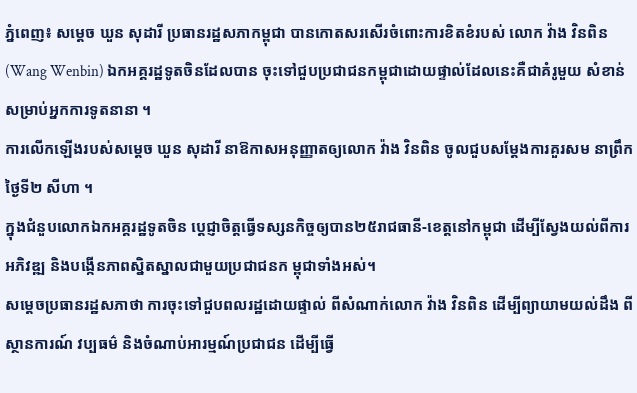ភ្នំពេញ៖ សម្តេច ឃួន សុដារី ប្រធានរដ្ឋសភាកម្ពុជា បានកោតសរសើរចំពោះការខិតខំរបស់ លោក វ៉ាង វិនពិន(Wang Wenbin) ឯកអគ្គរដ្ឋទូតចិនដែលបាន ចុះទៅជួបប្រជាជនកម្ពុជាដោយផ្ទាល់ដែលនេះគឺជាគំរូមួយ សំខាន់សម្រាប់អ្នកការទូតនានា ។
ការលើកឡើងរបស់សម្តេច ឃួន សុដារី នាឱកាសអនុញ្ញាតឲ្យលោក វ៉ាង វិនពិន ចូលជួបសម្តែងការគួរសម នាព្រឹកថ្ងៃទី២ សីហា ។
ក្នុងជំនួបលោកឯកអគ្គរដ្ឋទូតចិន ប្តេជ្ញាចិត្តធ្វើទស្សនកិច្ចឲ្យបាន២៥រាជធានី-ខេត្តនៅកម្ពុជា ដើម្បីស្វែងយល់ពីការអភិវឌ្ឍ និងបង្កើនភាពស្និតស្នាលជាមួយប្រជាជនក ម្ពុជាទាំងអស់។
សម្តេចប្រធានរដ្ឋសភាថា ការចុះទៅជួបពលរដ្ឋដោយផ្ទាល់ ពីសំណាក់លោក វ៉ាង វិនពិន ដើម្បីព្យាយាមយល់ដឹង ពីស្ថានការណ៍ វប្បធម៌ និងចំណាប់អារម្មណ៍ប្រជាជន ដើម្បីធ្វើ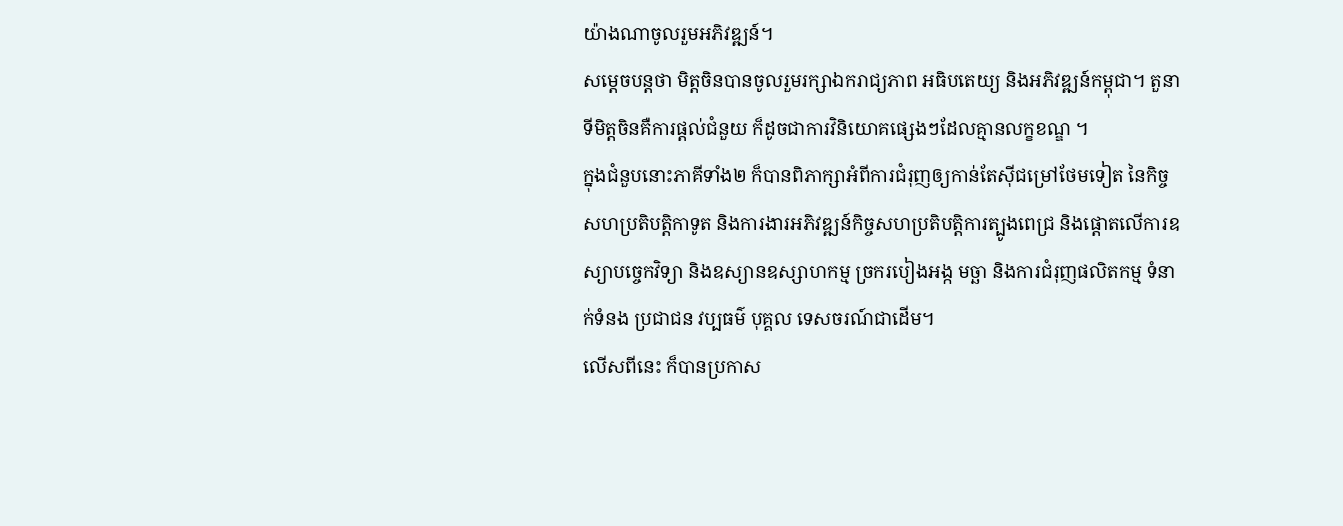យ៉ាងណាចូលរួមអភិវឌ្ឍន៍។
សម្តេចបន្តថា មិត្តចិនបានចូលរួមរក្សាឯករាជ្យភាព អធិបតេយ្យ និងអភិវឌ្ឍន៍កម្ពុជា។ តួនាទីមិត្តចិនគឺការផ្តល់ជំនួយ ក៏ដូចជាការវិនិយោគផ្សេងៗដែលគ្មានលក្ខខណ្ឌ ។
ក្នុងជំនួបនោះភាគីទាំង២ ក៏បានពិភាក្សាអំពីការជំរុញឲ្យកាន់តែស៊ីជម្រៅថែមទៀត នៃកិច្ចសហប្រតិបត្តិកាទូត និងការងារអភិវឌ្ឍន៍កិច្ចសហប្រតិបត្តិការត្បូងពេជ្រ និងផ្តោតលើការឧស្យាបច្ចេកវិទ្យា និងឧស្យានឧស្សាហកម្ម ច្រករបៀងអង្ក មច្ឆា និងការជំរុញផលិតកម្ម ទំនាក់ទំនង ប្រជាជន វប្បធម៌ បុគ្គល ទេសចរណ៍ជាដើម។
លើសពីនេះ ក៏បានប្រកាស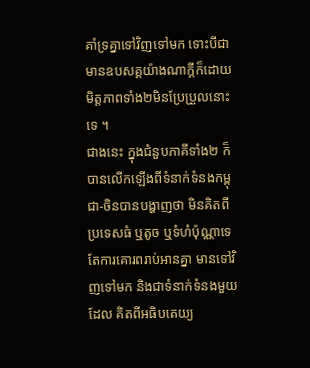គាំទ្រគ្នាទៅវិញទៅមក ទោះបីជាមានឧបសគ្គយ៉ាងណាក្តីក៏ដោយ មិត្តភាពទាំង២មិនប្រែប្រួលនោះទេ ។
ជាងនេះ ក្នុងជំនួបភាគីទាំង២ ក៏បានលើកឡើងពីទំនាក់ទំនងកម្ពុជា-ចិនបានបង្ហាញថា មិនគិតពីប្រទេសធំ ឬតូច ឬទំហំប៉ុណ្ណាទេ តែការគោរពរាប់អានគ្នា មានទៅវិញទៅមក និងជាទំនាក់ទំនងមួយដែល គិតពីអធិបតេយ្យ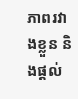ភាពរវាងខ្លួន និងផ្តល់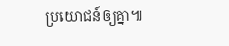ប្រយោជន៍ឲ្យគ្នា៕